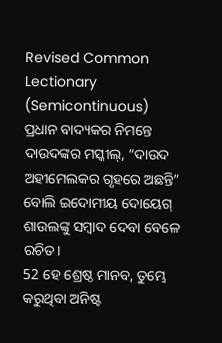Revised Common Lectionary (Semicontinuous)
ପ୍ରଧାନ ବାଦ୍ୟକର ନିମନ୍ତେ ଦାଉଦଙ୍କର ମସ୍କୀଲ୍, “ଦାଉଦ ଅହୀମେଲକର ଗୃହରେ ଅଛନ୍ତି” ବୋଲି ଇଦୋମୀୟ ଦୋୟେଗ୍ ଶାଉଲଙ୍କୁ ସମ୍ବାଦ ଦେବା ବେଳେ ରଚିତ।
52 ହେ ଶ୍ରେଷ୍ଠ ମାନବ, ତୁମ୍ଭେ କରୁଥିବା ଅନିଷ୍ଟ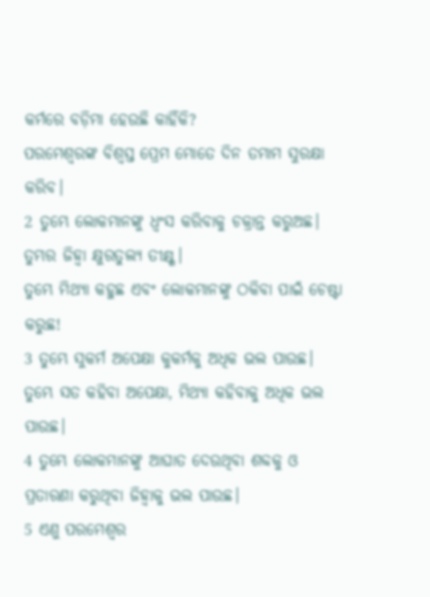କର୍ମରେ ବଡ଼ିମା ହେଉଛି କାହିଁକି?
ପରମେଶ୍ୱରଙ୍କ ବିଶ୍ୱସ୍ତ ପ୍ରେମ ମୋତେ ଦିନ ତମାମ ସୁରକ୍ଷା କରିବ।
2 ତୁମ୍ଭେ ଲୋକମାନଙ୍କୁ ଧ୍ୱଂସ କରିବାକୁ ଚକ୍ରାନ୍ତ କରୁଅଛ।
ତୁମ୍ଭର ଜିହ୍ୱା କ୍ଷୁରତୁଲ୍ୟ ତୀକ୍ଷ୍ଣ।
ତୁମ୍ଭେ ମିଥ୍ୟା କହୁଛ ଏବଂ ଲୋକମାନଙ୍କୁ ଠକିବା ପାଇଁ ଚେଷ୍ଟା କରୁଛ!
3 ତୁମ୍ଭେ ସୁକର୍ମ ଅପେକ୍ଷା କୁକର୍ମକୁ ଅଧିକ ଭଲ ପାଉଛ।
ତୁମ୍ଭେ ସତ କହିବା ଅପେକ୍ଷା, ମିଥ୍ୟା କହିବାକୁ ଅଧିକ ଭଲ ପାଉଛ।
4 ତୁମ୍ଭେ ଲୋକମାନଙ୍କୁ ଆଘାତ ଦେଉଥିବା ଶବ୍ଦକୁ ଓ ପ୍ରତାରଣା କରୁଥିବା ଜିହ୍ୱାକୁ ଭଲ ପାଉଛ।
5 ଏଣୁ ପରମେଶ୍ୱର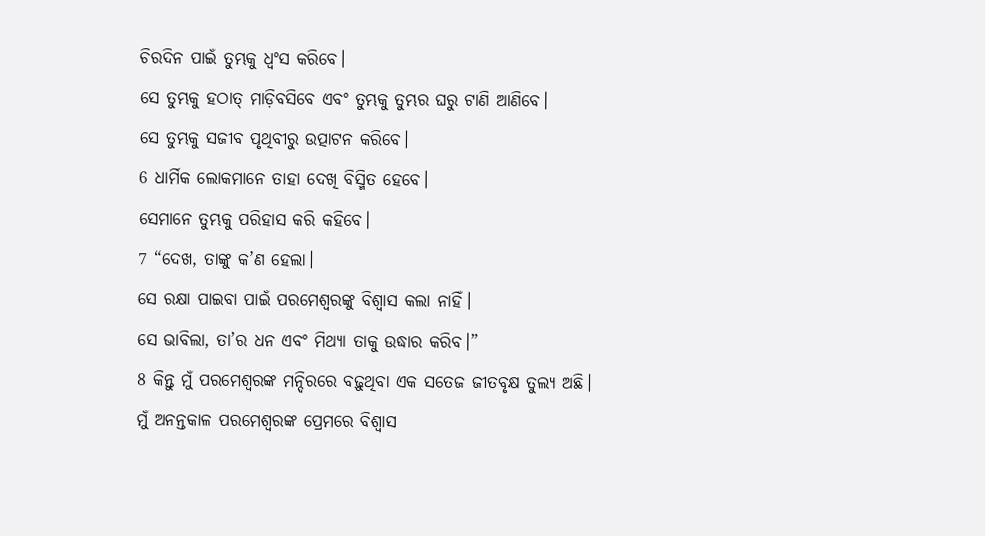ଚିରଦିନ ପାଇଁ ତୁମ୍ଭକୁ ଧ୍ୱଂସ କରିବେ।
ସେ ତୁମ୍ଭକୁ ହଠାତ୍ ମାଡ଼ିବସିବେ ଏବଂ ତୁମ୍ଭକୁ ତୁମ୍ଭର ଘରୁ ଟାଣି ଆଣିବେ।
ସେ ତୁମ୍ଭକୁ ସଜୀବ ପୃଥିବୀରୁ ଉତ୍ପାଟନ କରିବେ।
6 ଧାର୍ମିକ ଲୋକମାନେ ତାହା ଦେଖି ବିସ୍ମିତ ହେବେ।
ସେମାନେ ତୁମ୍ଭକୁ ପରିହାସ କରି କହିବେ।
7 “ଦେଖ, ତାଙ୍କୁ କ’ଣ ହେଲା।
ସେ ରକ୍ଷା ପାଇବା ପାଇଁ ପରମେଶ୍ୱରଙ୍କୁ ବିଶ୍ୱାସ କଲା ନାହିଁ।
ସେ ଭାବିଲା, ତା’ର ଧନ ଏବଂ ମିଥ୍ୟା ତାକୁ ଉଦ୍ଧାର କରିବ।”
8 କିନ୍ତୁ ମୁଁ ପରମେଶ୍ୱରଙ୍କ ମନ୍ଦିରରେ ବଢ଼ୁଥିବା ଏକ ସତେଜ ଜୀତବୃକ୍ଷ ତୁଲ୍ୟ ଅଛି।
ମୁଁ ଅନନ୍ତକାଳ ପରମେଶ୍ୱରଙ୍କ ପ୍ରେମରେ ବିଶ୍ୱାସ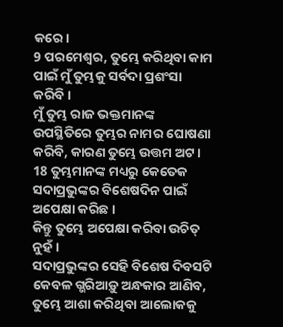କରେ।
9 ପରମେଶ୍ୱର, ତୁମ୍ଭେ କରିଥିବା କାମ ପାଇଁ ମୁଁ ତୁମ୍ଭକୁ ସର୍ବଦା ପ୍ରଶଂସା କରିବି।
ମୁଁ ତୁମ୍ଭ ରାଜ ଭକ୍ତମାନଙ୍କ ଉପସ୍ଥିତିରେ ତୁମ୍ଭର ନାମର ଘୋଷଣା କରିବି, କାରଣ ତୁମ୍ଭେ ଉତ୍ତମ ଅଟ।
18 ତୁମ୍ଭମାନଙ୍କ ମଧ୍ୟରୁ କେତେକ ସଦାପ୍ରଭୁଙ୍କର ବିଶେଷଦିନ ପାଇଁ ଅପେକ୍ଷା କରିଛ।
କିନ୍ତୁ ତୁମ୍ଭେ ଅପେକ୍ଷା କରିବା ଉଚିତ୍ ନୁହଁ।
ସଦାପ୍ରଭୁଙ୍କର ସେହି ବିଶେଷ ଦିବସଟି କେବଳ ଗ୍ଭରିଆଡ଼ୁ ଅନ୍ଧକାର ଆଣିବ,
ତୁମ୍ଭେ ଆଶା କରିଥିବା ଆଲୋକକୁ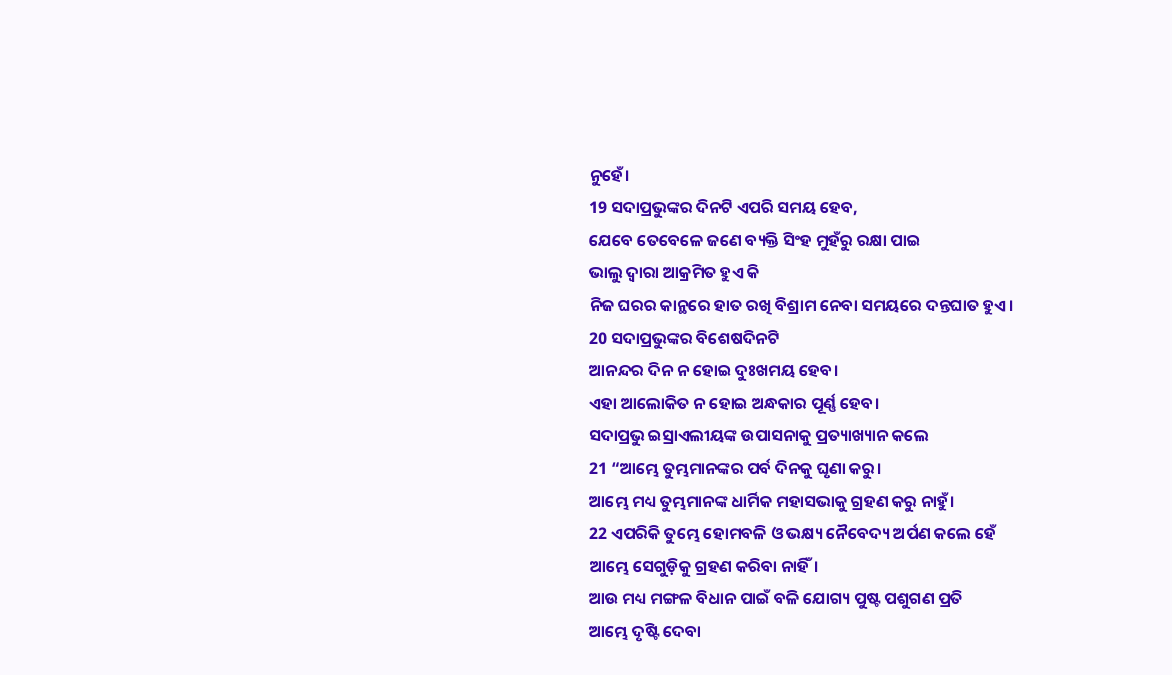ନୁହେଁ।
19 ସଦାପ୍ରଭୁଙ୍କର ଦିନଟି ଏପରି ସମୟ ହେବ,
ଯେବେ ତେବେଳେ ଜଣେ ବ୍ୟକ୍ତି ସିଂହ ମୁହଁରୁ ରକ୍ଷା ପାଇ
ଭାଲୁ ଦ୍ୱାରା ଆକ୍ରମିତ ହୁଏ କି
ନିଜ ଘରର କାନ୍ଥରେ ହାତ ରଖି ବିଶ୍ରାମ ନେବା ସମୟରେ ଦନ୍ତଘାତ ହୁଏ।
20 ସଦାପ୍ରଭୁଙ୍କର ବିଶେଷଦିନଟି
ଆନନ୍ଦର ଦିନ ନ ହୋଇ ଦୁଃଖମୟ ହେବ।
ଏହା ଆଲୋକିତ ନ ହୋଇ ଅନ୍ଧକାର ପୂର୍ଣ୍ଣ ହେବ।
ସଦାପ୍ରଭୁ ଇସ୍ରାଏଲୀୟଙ୍କ ଉପାସନାକୁ ପ୍ରତ୍ୟାଖ୍ୟାନ କଲେ
21 “ଆମ୍ଭେ ତୁମ୍ଭମାନଙ୍କର ପର୍ବ ଦିନକୁ ଘୃଣା କରୁ।
ଆମ୍ଭେ ମଧ୍ୟ ତୁମ୍ଭମାନଙ୍କ ଧାର୍ମିକ ମହାସଭାକୁ ଗ୍ରହଣ କରୁ ନାହୁଁ।
22 ଏପରିକି ତୁମ୍ଭେ ହୋମବଳି ଓ ଭକ୍ଷ୍ୟ ନୈବେଦ୍ୟ ଅର୍ପଣ କଲେ ହେଁ
ଆମ୍ଭେ ସେଗୁଡ଼ିକୁ ଗ୍ରହଣ କରିବା ନାହିଁ।
ଆଉ ମଧ୍ୟ ମଙ୍ଗଳ ବିଧାନ ପାଇଁ ବଳି ଯୋଗ୍ୟ ପୁଷ୍ଟ ପଶୁଗଣ ପ୍ରତି
ଆମ୍ଭେ ଦୃଷ୍ଟି ଦେବା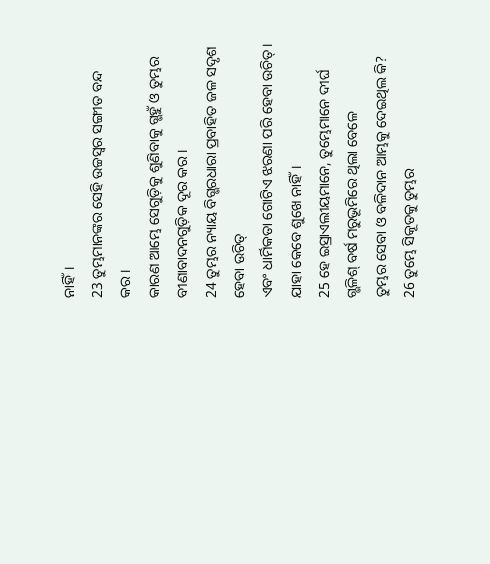ନାହିଁ।
23 ତୁମ୍ଭମାନଙ୍କର ସେହି ଉଚ୍ଚସ୍ୱର ସଙ୍ଗୀତ ବନ୍ଦ କର।
କାରଣ ଆମ୍ଭେ ସେଗୁଡ଼ିକୁ ଶୁଣିବାକୁ ଗ୍ଭହୁଁ ଓ ତୁମ୍ଭର ବୀଣାବାଦନଗୁଡ଼ିକ ଦୂର କର।
24 ତୁମ୍ଭର ନ୍ୟାୟ ବିଗ୍ଭରଧାରା ପ୍ରବାହିତ ଜଳ ସଦୃଶ ହେବା ଉଚିତ୍
ଏବଂ ଧାର୍ମିକତା ଗୋଟିଏ ଝରଣା ପରି ହେବା ଉଚିତ୍।
ଯାହା କେବେ ଶୁଖେ ନାହିଁ।
25 ହେ ଇସ୍ରାଏଲୀୟମାନେ, ତୁମ୍ଭେମାନେ ଦୀର୍ଘ ଗ୍ଭଳିଶ୍ ବର୍ଷ ମରୁଭୂମିରେ ଥିଲା ବେଳେ
ତୁମ୍ଭର ସେବା ଓ ବଳିଦାନ ଆମ୍ଭକୁ ଦେଇଥିଲ କି?
26 ତୁମ୍ଭେ ସିକୂତକୁ ତୁମ୍ଭର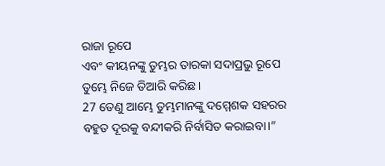ରାଜା ରୂପେ
ଏବଂ କୀୟନଙ୍କୁ ତୁମ୍ଭର ତାରକା ସଦାପ୍ରଭୁ ରୂପେ
ତୁମ୍ଭେ ନିଜେ ତିଆରି କରିଛ।
27 ତେଣୁ ଆମ୍ଭେ ତୁମ୍ଭମାନଙ୍କୁ ଦମ୍ମେଶକ ସହରର
ବହୁତ ଦୂରକୁ ବନ୍ଦୀକରି ନିର୍ବାସିତ କରାଇବା।”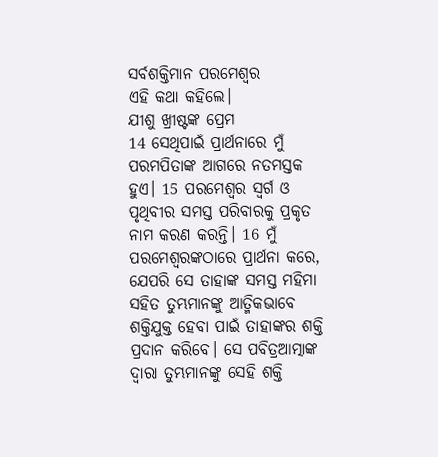ସର୍ବଶକ୍ତିମାନ ପରମେଶ୍ୱର
ଏହି କଥା କହିଲେ।
ଯୀଶୁ ଖ୍ରୀଷ୍ଟଙ୍କ ପ୍ରେମ
14 ସେଥିପାଇଁ ପ୍ରାର୍ଥନାରେ ମୁଁ ପରମପିତାଙ୍କ ଆଗରେ ନତମସ୍ତକ ହୁଏ। 15 ପରମେଶ୍ୱର ସ୍ୱର୍ଗ ଓ ପୃଥିବୀର ସମସ୍ତ ପରିବାରକୁ ପ୍ରକୃତ ନାମ କରଣ କରନ୍ତି। 16 ମୁଁ ପରମେଶ୍ୱରଙ୍କଠାରେ ପ୍ରାର୍ଥନା କରେ, ଯେପରି ସେ ତାହାଙ୍କ ସମସ୍ତ ମହିମା ସହିତ ତୁମ୍ଭମାନଙ୍କୁ ଆତ୍ମିକଭାବେ ଶକ୍ତିଯୁକ୍ତ ହେବା ପାଇଁ ତାହାଙ୍କର ଶକ୍ତି ପ୍ରଦାନ କରିବେ। ସେ ପବିତ୍ରଆତ୍ମାଙ୍କ ଦ୍ୱାରା ତୁମ୍ଭମାନଙ୍କୁ ସେହି ଶକ୍ତି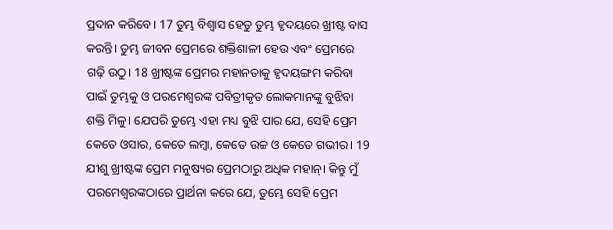ପ୍ରଦାନ କରିବେ। 17 ତୁମ୍ଭ ବିଶ୍ୱାସ ହେତୁ ତୁମ୍ଭ ହୃଦୟରେ ଖ୍ରୀଷ୍ଟ ବାସ କରନ୍ତି। ତୁମ୍ଭ ଜୀବନ ପ୍ରେମରେ ଶକ୍ତିଶାଳୀ ହେଉ ଏବଂ ପ୍ରେମରେ ଗଢ଼ି ଉଠୁ। 18 ଖ୍ରୀଷ୍ଟଙ୍କ ପ୍ରେମର ମହାନତାକୁ ହୃଦୟଙ୍ଗମ କରିବା ପାଇଁ ତୁମ୍ଭକୁ ଓ ପରମେଶ୍ୱରଙ୍କ ପବିତ୍ରୀକୃତ ଲୋକମାନଙ୍କୁ ବୁଝିବା ଶକ୍ତି ମିଳୁ। ଯେପରି ତୁମ୍ଭେ ଏହା ମଧ୍ୟ ବୁଝି ପାର ଯେ, ସେହି ପ୍ରେମ କେତେ ଓସାର, କେତେ ଲମ୍ବା, କେତେ ଉଚ୍ଚ ଓ କେତେ ଗଭୀର। 19 ଯୀଶୁ ଖ୍ରୀଷ୍ଟଙ୍କ ପ୍ରେମ ମନୁଷ୍ୟର ପ୍ରେମଠାରୁ ଅଧିକ ମହାନ୍। କିନ୍ତୁ ମୁଁ ପରମେଶ୍ୱରଙ୍କଠାରେ ପ୍ରାର୍ଥନା କରେ ଯେ, ତୁମ୍ଭେ ସେହି ପ୍ରେମ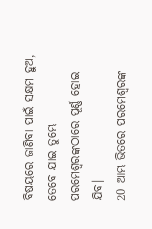ବିଷୟରେ ଜାଣିବା ପାଇଁ ସକ୍ଷମ ହୁଅ, ତେବେ ଯାଇ ତୁମ୍ଭେ ପରମେଶ୍ୱରଙ୍କଠାରେ ପୂର୍ଣ୍ଣ ହୋଇ ଯିବ।
20 ଆମ୍ଭ ଭିତରେ ପରମେଶ୍ୱରଙ୍କ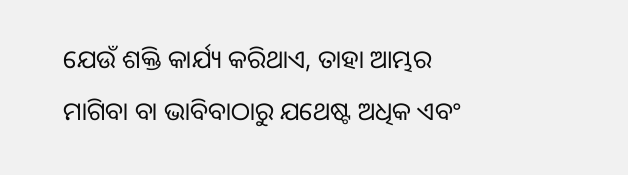ଯେଉଁ ଶକ୍ତି କାର୍ଯ୍ୟ କରିଥାଏ, ତାହା ଆମ୍ଭର ମାଗିବା ବା ଭାବିବାଠାରୁ ଯଥେଷ୍ଟ ଅଧିକ ଏବଂ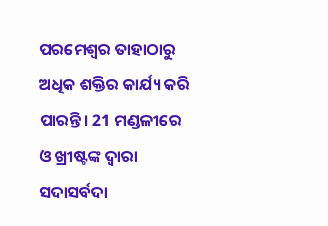ପରମେଶ୍ୱର ତାହାଠାରୁ ଅଧିକ ଶକ୍ତିର କାର୍ଯ୍ୟ କରି ପାରନ୍ତି। 21 ମଣ୍ଡଳୀରେ ଓ ଖ୍ରୀଷ୍ଟଙ୍କ ଦ୍ୱାରା ସଦାସର୍ବଦା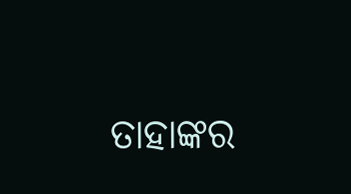ତାହାଙ୍କର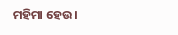ମହିମା ହେଉ।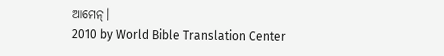ଆମେନ୍।
2010 by World Bible Translation Center